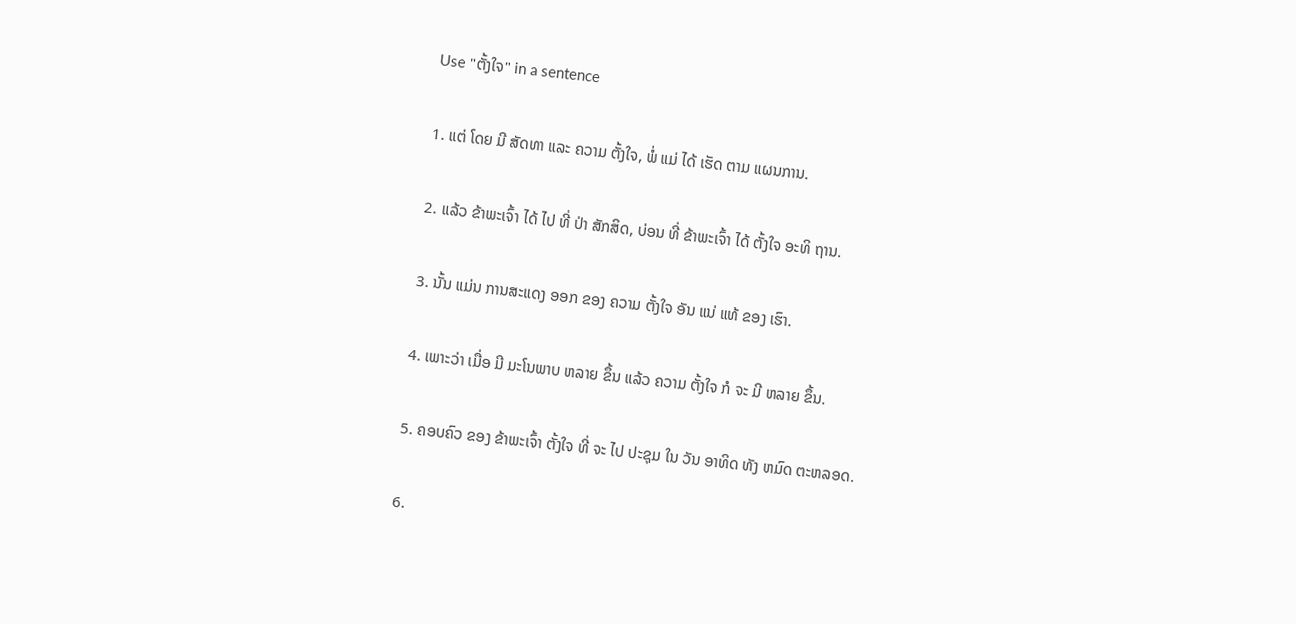Use "ຕັ້ງໃຈ" in a sentence

1. ແຕ່ ໂດຍ ມີ ສັດທາ ແລະ ຄວາມ ຕັ້ງໃຈ, ພໍ່ ແມ່ ໄດ້ ເຮັດ ຕາມ ແຜນການ.

2. ແລ້ວ ຂ້າພະເຈົ້າ ໄດ້ ໄປ ທີ່ ປ່າ ສັກສິດ, ບ່ອນ ທີ່ ຂ້າພະເຈົ້າ ໄດ້ ຕັ້ງໃຈ ອະທິ ຖານ.

3. ນັ້ນ ແມ່ນ ການສະແດງ ອອກ ຂອງ ຄວາມ ຕັ້ງໃຈ ອັນ ແນ່ ແທ້ ຂອງ ເຮົາ.

4. ເພາະວ່າ ເມື່ອ ມີ ມະໂນພາບ ຫລາຍ ຂຶ້ນ ແລ້ວ ຄວາມ ຕັ້ງໃຈ ກໍ ຈະ ມີ ຫລາຍ ຂຶ້ນ.

5. ຄອບຄົວ ຂອງ ຂ້າພະເຈົ້າ ຕັ້ງໃຈ ທີ່ ຈະ ໄປ ປະຊຸມ ໃນ ວັນ ອາທິດ ທັງ ຫມົດ ຕະຫລອດ.

6.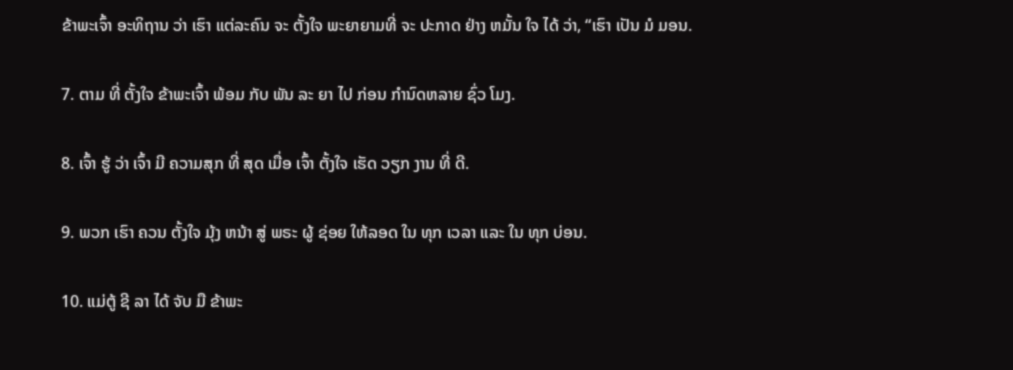ຂ້າພະເຈົ້າ ອະທິຖານ ວ່າ ເຮົາ ແຕ່ລະຄົນ ຈະ ຕັ້ງໃຈ ພະຍາຍາມທີ່ ຈະ ປະກາດ ຢ່າງ ຫມັ້ນ ໃຈ ໄດ້ ວ່າ, “ເຮົາ ເປັນ ມໍ ມອນ.

7. ຕາມ ທີ່ ຕັ້ງໃຈ ຂ້າພະເຈົ້າ ພ້ອມ ກັບ ພັນ ລະ ຍາ ໄປ ກ່ອນ ກໍານົດຫລາຍ ຊົ່ວ ໂມງ.

8. ເຈົ້າ ຮູ້ ວ່າ ເຈົ້າ ມີ ຄວາມສຸກ ທີ່ ສຸດ ເມື່ອ ເຈົ້າ ຕັ້ງໃຈ ເຮັດ ວຽກ ງານ ທີ່ ດີ.

9. ພວກ ເຮົາ ຄວນ ຕັ້ງໃຈ ມຸ້ງ ຫນ້າ ສູ່ ພຣະ ຜູ້ ຊ່ອຍ ໃຫ້ລອດ ໃນ ທຸກ ເວລາ ແລະ ໃນ ທຸກ ບ່ອນ.

10. ແມ່ຕູ້ ຊີ ລາ ໄດ້ ຈັບ ມື ຂ້າພະ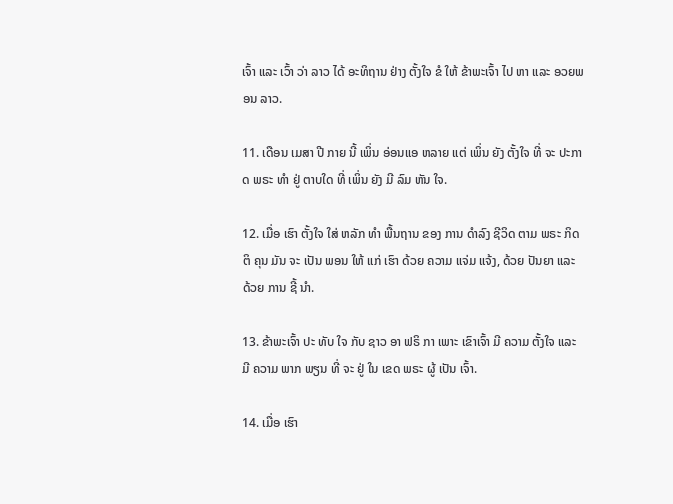ເຈົ້າ ແລະ ເວົ້າ ວ່າ ລາວ ໄດ້ ອະທິຖານ ຢ່າງ ຕັ້ງໃຈ ຂໍ ໃຫ້ ຂ້າພະເຈົ້າ ໄປ ຫາ ແລະ ອວຍພອນ ລາວ.

11. ເດືອນ ເມສາ ປີ ກາຍ ນີ້ ເພິ່ນ ອ່ອນແອ ຫລາຍ ແຕ່ ເພິ່ນ ຍັງ ຕັ້ງໃຈ ທີ່ ຈະ ປະກາດ ພຣະ ທໍາ ຢູ່ ຕາບໃດ ທີ່ ເພິ່ນ ຍັງ ມີ ລົມ ຫັນ ໃຈ.

12. ເມື່ອ ເຮົາ ຕັ້ງໃຈ ໃສ່ ຫລັກ ທໍາ ພື້ນຖານ ຂອງ ການ ດໍາລົງ ຊີວິດ ຕາມ ພຣະ ກິດ ຕິ ຄຸນ ມັນ ຈະ ເປັນ ພອນ ໃຫ້ ແກ່ ເຮົາ ດ້ວຍ ຄວາມ ແຈ່ມ ແຈ້ງ, ດ້ວຍ ປັນຍາ ແລະ ດ້ວຍ ການ ຊີ້ ນໍາ.

13. ຂ້າພະເຈົ້າ ປະ ທັບ ໃຈ ກັບ ຊາວ ອາ ຟຣິ ກາ ເພາະ ເຂົາເຈົ້າ ມີ ຄວາມ ຕັ້ງໃຈ ແລະ ມີ ຄວາມ ພາກ ພຽນ ທີ່ ຈະ ຢູ່ ໃນ ເຂດ ພຣະ ຜູ້ ເປັນ ເຈົ້າ.

14. ເມື່ອ ເຮົາ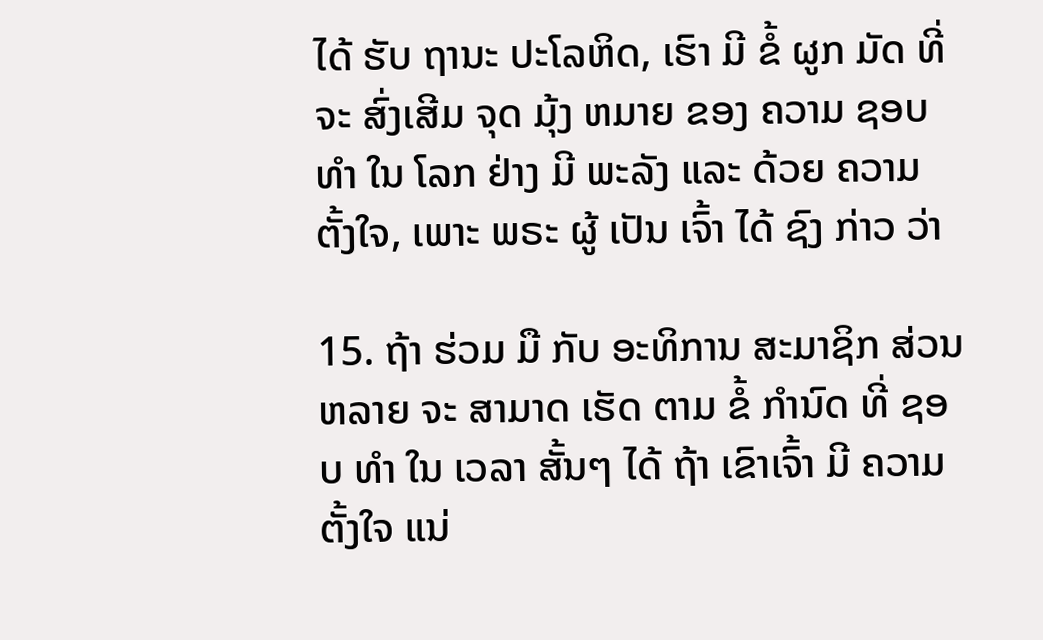ໄດ້ ຮັບ ຖານະ ປະໂລຫິດ, ເຮົາ ມີ ຂໍ້ ຜູກ ມັດ ທີ່ ຈະ ສົ່ງເສີມ ຈຸດ ມຸ້ງ ຫມາຍ ຂອງ ຄວາມ ຊອບ ທໍາ ໃນ ໂລກ ຢ່າງ ມີ ພະລັງ ແລະ ດ້ວຍ ຄວາມ ຕັ້ງໃຈ, ເພາະ ພຣະ ຜູ້ ເປັນ ເຈົ້າ ໄດ້ ຊົງ ກ່າວ ວ່າ

15. ຖ້າ ຮ່ວມ ມື ກັບ ອະທິການ ສະມາຊິກ ສ່ວນ ຫລາຍ ຈະ ສາມາດ ເຮັດ ຕາມ ຂໍ້ ກໍານົດ ທີ່ ຊອບ ທໍາ ໃນ ເວລາ ສັ້ນໆ ໄດ້ ຖ້າ ເຂົາເຈົ້າ ມີ ຄວາມ ຕັ້ງໃຈ ແນ່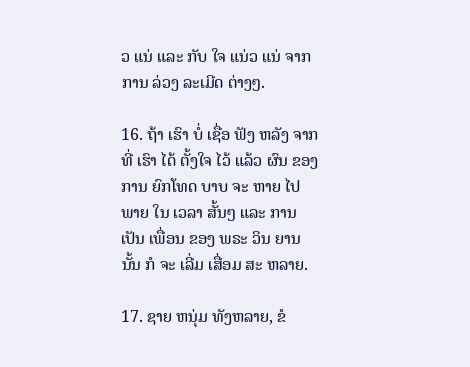ວ ແນ່ ແລະ ກັບ ໃຈ ແນ່ວ ແນ່ ຈາກ ການ ລ່ວງ ລະເມີດ ຕ່າງໆ.

16. ຖ້າ ເຮົາ ບໍ່ ເຊື່ອ ຟັງ ຫລັງ ຈາກ ທີ່ ເຮົາ ໄດ້ ຕັ້ງໃຈ ໄວ້ ແລ້ວ ຜົນ ຂອງ ການ ຍົກໂທດ ບາບ ຈະ ຫາຍ ໄປ ພາຍ ໃນ ເວລາ ສັ້ນໆ ແລະ ການ ເປັນ ເພື່ອນ ຂອງ ພຣະ ວິນ ຍານ ນັ້ນ ກໍ ຈະ ເລີ່ມ ເສື່ອມ ສະ ຫລາຍ.

17. ຊາຍ ຫນຸ່ມ ທັງຫລາຍ, ຂໍ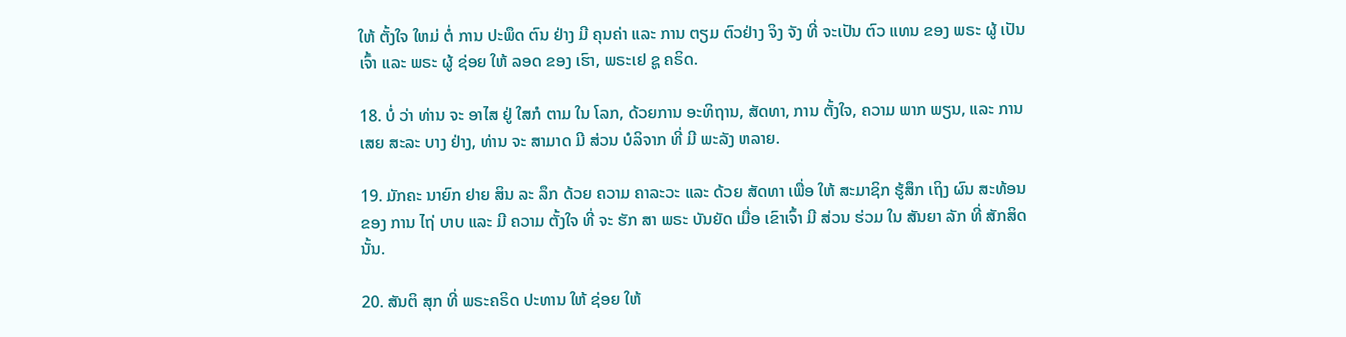ໃຫ້ ຕັ້ງໃຈ ໃຫມ່ ຕໍ່ ການ ປະພຶດ ຕົນ ຢ່າງ ມີ ຄຸນຄ່າ ແລະ ການ ຕຽມ ຕົວຢ່າງ ຈິງ ຈັງ ທີ່ ຈະເປັນ ຕົວ ແທນ ຂອງ ພຣະ ຜູ້ ເປັນ ເຈົ້າ ແລະ ພຣະ ຜູ້ ຊ່ອຍ ໃຫ້ ລອດ ຂອງ ເຮົາ, ພຣະເຢ ຊູ ຄຣິດ.

18. ບໍ່ ວ່າ ທ່ານ ຈະ ອາໄສ ຢູ່ ໃສກໍ ຕາມ ໃນ ໂລກ, ດ້ວຍການ ອະທິຖານ, ສັດທາ, ການ ຕັ້ງໃຈ, ຄວາມ ພາກ ພຽນ, ແລະ ການ ເສຍ ສະລະ ບາງ ຢ່າງ, ທ່ານ ຈະ ສາມາດ ມີ ສ່ວນ ບໍລິຈາກ ທີ່ ມີ ພະລັງ ຫລາຍ.

19. ມັກຄະ ນາຍົກ ຢາຍ ສິນ ລະ ລຶກ ດ້ວຍ ຄວາມ ຄາລະວະ ແລະ ດ້ວຍ ສັດທາ ເພື່ອ ໃຫ້ ສະມາຊິກ ຮູ້ສຶກ ເຖິງ ຜົນ ສະທ້ອນ ຂອງ ການ ໄຖ່ ບາບ ແລະ ມີ ຄວາມ ຕັ້ງໃຈ ທີ່ ຈະ ຮັກ ສາ ພຣະ ບັນຍັດ ເມື່ອ ເຂົາເຈົ້າ ມີ ສ່ວນ ຮ່ວມ ໃນ ສັນຍາ ລັກ ທີ່ ສັກສິດ ນັ້ນ.

20. ສັນຕິ ສຸກ ທີ່ ພຣະຄຣິດ ປະທານ ໃຫ້ ຊ່ອຍ ໃຫ້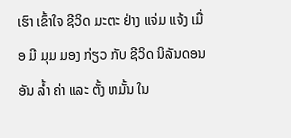ເຮົາ ເຂົ້າໃຈ ຊີວິດ ມະຕະ ຢ່າງ ແຈ່ມ ແຈ້ງ ເມື່ອ ມີ ມຸມ ມອງ ກ່ຽວ ກັບ ຊີວິດ ນິລັນດອນ ອັນ ລ້ຳ ຄ່າ ແລະ ຕັ້ງ ຫມັ້ນ ໃນ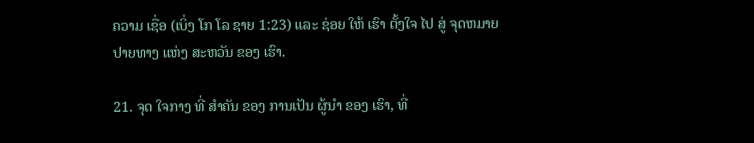ຄວາມ ເຊື່ອ (ເບິ່ງ ໂກ ໂລ ຊາຍ 1:23) ແລະ ຊ່ອຍ ໃຫ້ ເຮົາ ຕັ້ງໃຈ ໄປ ສູ່ ຈຸດຫມາຍ ປາຍທາງ ແຫ່ງ ສະຫວັນ ຂອງ ເຮົາ.

21. ຈຸດ ໃຈກາງ ທີ່ ສໍາຄັນ ຂອງ ການເປັນ ຜູ້ນໍາ ຂອງ ເຮົາ, ທີ່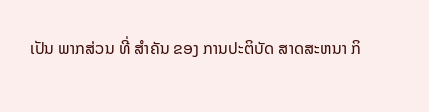ເປັນ ພາກສ່ວນ ທີ່ ສໍາຄັນ ຂອງ ການປະຕິບັດ ສາດສະຫນາ ກິ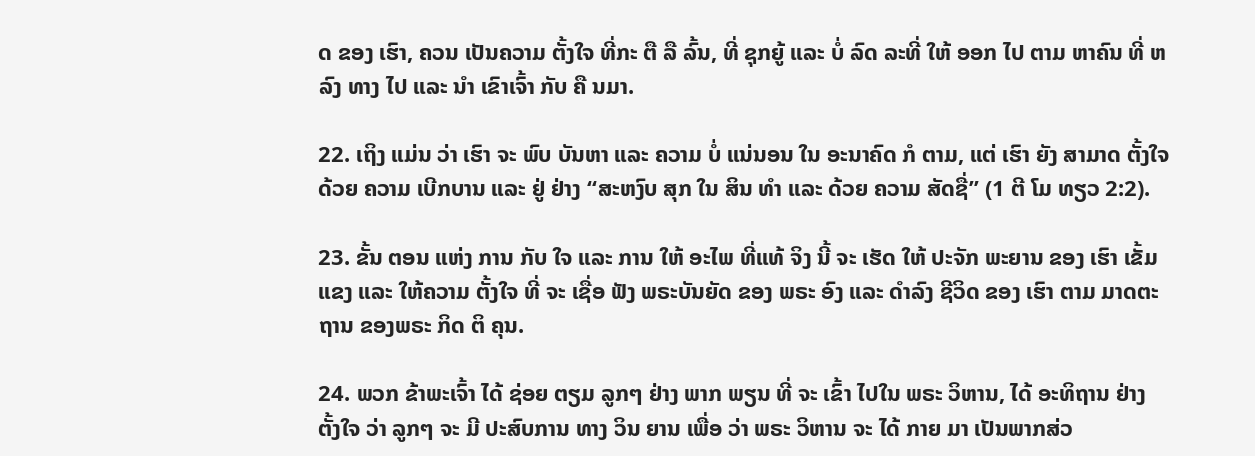ດ ຂອງ ເຮົາ, ຄວນ ເປັນຄວາມ ຕັ້ງໃຈ ທີ່ກະ ຕື ລື ລົ້ນ, ທີ່ ຊຸກຍູ້ ແລະ ບໍ່ ລົດ ລະທີ່ ໃຫ້ ອອກ ໄປ ຕາມ ຫາຄົນ ທີ່ ຫລົງ ທາງ ໄປ ແລະ ນໍາ ເຂົາເຈົ້າ ກັບ ຄື ນມາ.

22. ເຖິງ ແມ່ນ ວ່າ ເຮົາ ຈະ ພົບ ບັນຫາ ແລະ ຄວາມ ບໍ່ ແນ່ນອນ ໃນ ອະນາຄົດ ກໍ ຕາມ, ແຕ່ ເຮົາ ຍັງ ສາມາດ ຕັ້ງໃຈ ດ້ວຍ ຄວາມ ເບີກບານ ແລະ ຢູ່ ຢ່າງ “ສະຫງົບ ສຸກ ໃນ ສິນ ທໍາ ແລະ ດ້ວຍ ຄວາມ ສັດຊື່” (1 ຕີ ໂມ ທຽວ 2:2).

23. ຂັ້ນ ຕອນ ແຫ່ງ ການ ກັບ ໃຈ ແລະ ການ ໃຫ້ ອະໄພ ທີ່ແທ້ ຈິງ ນີ້ ຈະ ເຮັດ ໃຫ້ ປະຈັກ ພະຍານ ຂອງ ເຮົາ ເຂັ້ມແຂງ ແລະ ໃຫ້ຄວາມ ຕັ້ງໃຈ ທີ່ ຈະ ເຊື່ອ ຟັງ ພຣະບັນຍັດ ຂອງ ພຣະ ອົງ ແລະ ດໍາລົງ ຊີວິດ ຂອງ ເຮົາ ຕາມ ມາດຕະຖານ ຂອງພຣະ ກິດ ຕິ ຄຸນ.

24. ພວກ ຂ້າພະເຈົ້າ ໄດ້ ຊ່ອຍ ຕຽມ ລູກໆ ຢ່າງ ພາກ ພຽນ ທີ່ ຈະ ເຂົ້າ ໄປໃນ ພຣະ ວິຫານ, ໄດ້ ອະທິຖານ ຢ່າງ ຕັ້ງໃຈ ວ່າ ລູກໆ ຈະ ມີ ປະສົບການ ທາງ ວິນ ຍານ ເພື່ອ ວ່າ ພຣະ ວິຫານ ຈະ ໄດ້ ກາຍ ມາ ເປັນພາກສ່ວ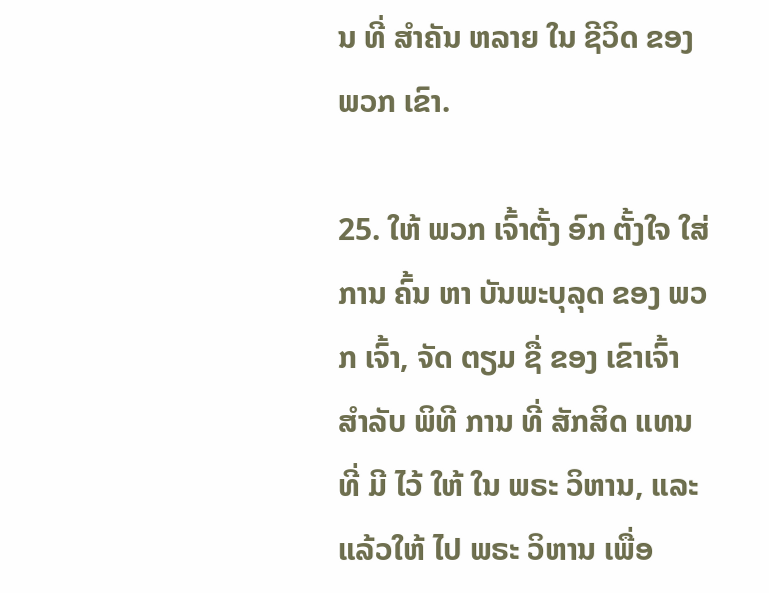ນ ທີ່ ສໍາຄັນ ຫລາຍ ໃນ ຊີວິດ ຂອງ ພວກ ເຂົາ.

25. ໃຫ້ ພວກ ເຈົ້າຕັ້ງ ອົກ ຕັ້ງໃຈ ໃສ່ການ ຄົ້ນ ຫາ ບັນພະບຸລຸດ ຂອງ ພວກ ເຈົ້າ, ຈັດ ຕຽມ ຊື່ ຂອງ ເຂົາເຈົ້າ ສໍາລັບ ພິທີ ການ ທີ່ ສັກສິດ ແທນ ທີ່ ມີ ໄວ້ ໃຫ້ ໃນ ພຣະ ວິຫານ, ແລະ ແລ້ວໃຫ້ ໄປ ພຣະ ວິຫານ ເພື່ອ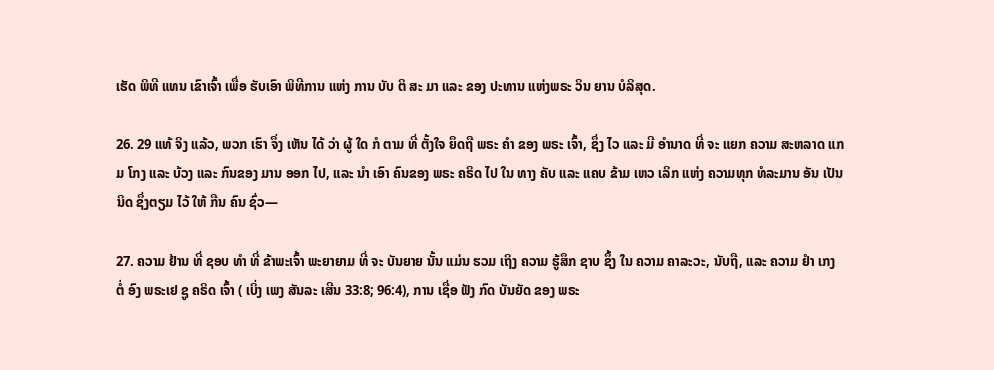ເຮັດ ພິທີ ແທນ ເຂົາເຈົ້າ ເພື່ອ ຮັບເອົາ ພິທີການ ແຫ່ງ ການ ບັບ ຕິ ສະ ມາ ແລະ ຂອງ ປະທານ ແຫ່ງພຣະ ວິນ ຍານ ບໍລິສຸດ.

26. 29 ແທ້ ຈິງ ແລ້ວ, ພວກ ເຮົາ ຈຶ່ງ ເຫັນ ໄດ້ ວ່າ ຜູ້ ໃດ ກໍ ຕາມ ທີ່ ຕັ້ງໃຈ ຍຶດຖື ພຣະ ຄໍາ ຂອງ ພຣະ ເຈົ້າ, ຊຶ່ງ ໄວ ແລະ ມີ ອໍານາດ ທີ່ ຈະ ແຍກ ຄວາມ ສະຫລາດ ແກມ ໂກງ ແລະ ບ້ວງ ແລະ ກົນຂອງ ມານ ອອກ ໄປ, ແລະ ນໍາ ເອົາ ຄົນຂອງ ພຣະ ຄຣິດ ໄປ ໃນ ທາງ ຄັບ ແລະ ແຄບ ຂ້າມ ເຫວ ເລິກ ແຫ່ງ ຄວາມທຸກ ທໍລະມານ ອັນ ເປັນນິດ ຊຶ່ງຕຽມ ໄວ້ ໃຫ້ ກືນ ຄົນ ຊົ່ວ—

27. ຄວາມ ຢ້ານ ທີ່ ຊອບ ທໍາ ທີ່ ຂ້າພະເຈົ້າ ພະຍາຍາມ ທີ່ ຈະ ບັນຍາຍ ນັ້ນ ແມ່ນ ຮວມ ເຖິງ ຄວາມ ຮູ້ສຶກ ຊາບ ຊຶ້ງ ໃນ ຄວາມ ຄາລະວະ, ນັບຖື, ແລະ ຄວາມ ຢໍາ ເກງ ຕໍ່ ອົງ ພຣະເຢ ຊູ ຄຣິດ ເຈົ້າ ( ເບິ່ງ ເພງ ສັນລະ ເສີນ 33:8; 96:4), ການ ເຊື່ອ ຟັງ ກົດ ບັນຍັດ ຂອງ ພຣະ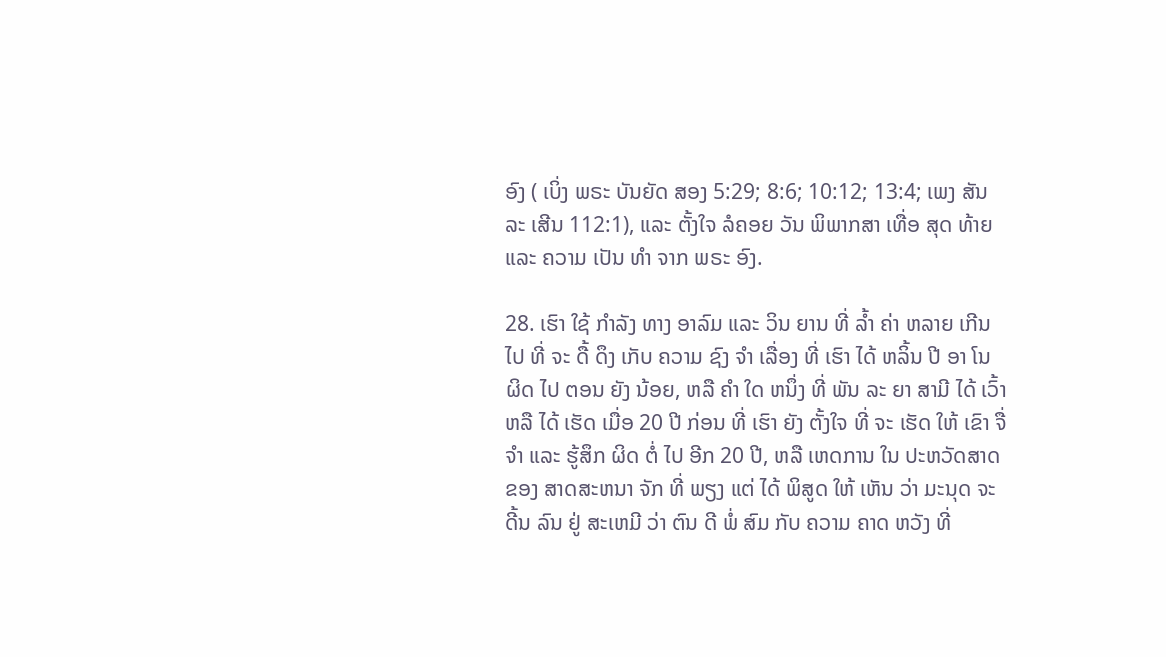ອົງ ( ເບິ່ງ ພຣະ ບັນຍັດ ສອງ 5:29; 8:6; 10:12; 13:4; ເພງ ສັນລະ ເສີນ 112:1), ແລະ ຕັ້ງໃຈ ລໍຄອຍ ວັນ ພິພາກສາ ເທື່ອ ສຸດ ທ້າຍ ແລະ ຄວາມ ເປັນ ທໍາ ຈາກ ພຣະ ອົງ.

28. ເຮົາ ໃຊ້ ກໍາລັງ ທາງ ອາລົມ ແລະ ວິນ ຍານ ທີ່ ລ້ຳ ຄ່າ ຫລາຍ ເກີນ ໄປ ທີ່ ຈະ ດື້ ດຶງ ເກັບ ຄວາມ ຊົງ ຈໍາ ເລື່ອງ ທີ່ ເຮົາ ໄດ້ ຫລິ້ນ ປີ ອາ ໂນ ຜິດ ໄປ ຕອນ ຍັງ ນ້ອຍ, ຫລື ຄໍາ ໃດ ຫນຶ່ງ ທີ່ ພັນ ລະ ຍາ ສາມີ ໄດ້ ເວົ້າ ຫລື ໄດ້ ເຮັດ ເມື່ອ 20 ປີ ກ່ອນ ທີ່ ເຮົາ ຍັງ ຕັ້ງໃຈ ທີ່ ຈະ ເຮັດ ໃຫ້ ເຂົາ ຈື່ ຈໍາ ແລະ ຮູ້ສຶກ ຜິດ ຕໍ່ ໄປ ອີກ 20 ປີ, ຫລື ເຫດການ ໃນ ປະຫວັດສາດ ຂອງ ສາດສະຫນາ ຈັກ ທີ່ ພຽງ ແຕ່ ໄດ້ ພິສູດ ໃຫ້ ເຫັນ ວ່າ ມະນຸດ ຈະ ດີ້ນ ລົນ ຢູ່ ສະເຫມີ ວ່າ ຕົນ ດີ ພໍ່ ສົມ ກັບ ຄວາມ ຄາດ ຫວັງ ທີ່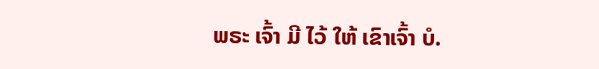ພຣະ ເຈົ້າ ມີ ໄວ້ ໃຫ້ ເຂົາເຈົ້າ ບໍ.